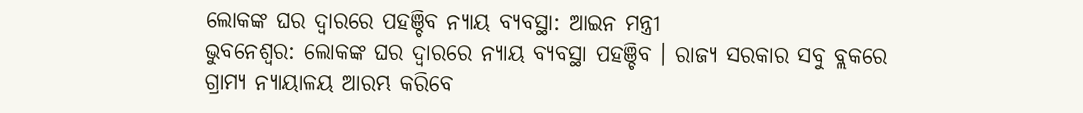ଲୋକଙ୍କ ଘର ଦ୍ବାରରେ ପହଞ୍ଚିବ ନ୍ୟାୟ ବ୍ୟବସ୍ଥା: ଆଇନ ମନ୍ତ୍ରୀ
ଭୁବନେଶ୍ବର: ଲୋକଙ୍କ ଘର ଦ୍ବାରରେ ନ୍ୟାୟ ବ୍ୟବସ୍ଥା ପହଞ୍ଚିବ । ରାଜ୍ୟ ସରକାର ସବୁ ବ୍ଲକରେ ଗ୍ରାମ୍ୟ ନ୍ୟାୟାଳୟ ଆରମ୍ଭ କରିବେ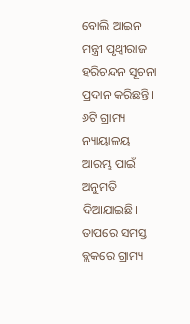ବୋଲି ଆଇନ ମନ୍ତ୍ରୀ ପୃଥ୍ଵୀରାଜ ହରିଚନ୍ଦନ ସୂଚନା ପ୍ରଦାନ କରିଛନ୍ତି। ୬ଟି ଗ୍ରାମ୍ୟ ନ୍ୟାୟାଳୟ ଆରମ୍ଭ ପାଇଁ ଅନୁମତି ଦିଆଯାଇଛି। ତାପରେ ସମସ୍ତ ବ୍ଲକରେ ଗ୍ରାମ୍ୟ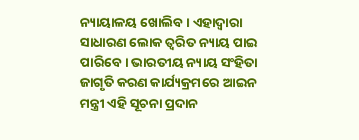ନ୍ୟାୟାଳୟ ଖୋଲିବ। ଏହାଦ୍ୱାରା ସାଧାରଣ ଲୋକ ତ୍ୱରିତ ନ୍ୟାୟ ପାଇ ପାରିବେ। ଭାରତୀୟ ନ୍ୟାୟ ସଂହିତା ଜାଗୃତି କରଣ କାର୍ଯ୍ୟକ୍ରମରେ ଆଇନ ମନ୍ତ୍ରୀ ଏହି ସୂଚନା ପ୍ରଦାନ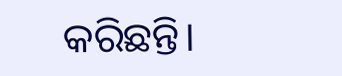କରିଛନ୍ତି।